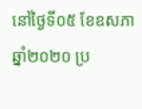នៅថ្ងៃទី០៥ ខែឧសភា ឆ្នាំ២០២០ ប្រ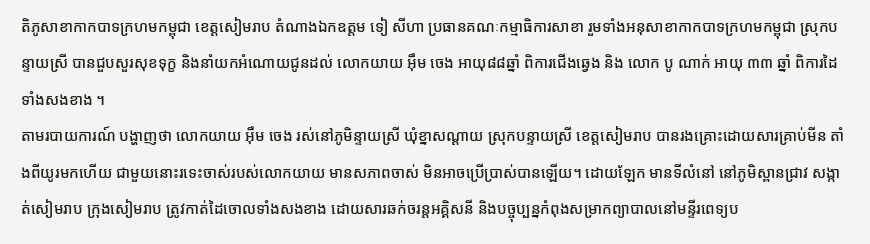តិភូសាខាកាកបាទក្រហមកម្ពុជា ខេត្តសៀមរាប តំណាងឯកឧត្តម ទៀ សីហា ប្រធានគណៈកម្មាធិការសាខា រួមទាំងអនុសាខាកាកបាទក្រហមកម្ពុជា ស្រុកបន្ទាយស្រី បានជួបសួរសុខទុក្ខ និងនាំយកអំណោយជូនដល់ លោកយាយ អ៊ឹម ចេង អាយុ៨៨ឆ្នាំ ពិការជើងឆ្វេង និង លោក បូ ណាក់ អាយុ ៣៣ ឆ្នាំ ពិការដៃទាំងសងខាង ។
តាមរបាយការណ៍ បង្ហាញថា លោកយាយ អ៊ឹម ចេង រស់នៅភូមិន្ទាយស្រី ឃុំខ្នាសណ្ដាយ ស្រុកបន្ទាយស្រី ខេត្តសៀមរាប បានរងគ្រោះដោយសារគ្រាប់មីន តាំងពីយូរមកហើយ ជាមួយនោះរទេះចាស់របស់លោកយាយ មានសភាពចាស់ មិនអាចប្រើប្រាស់បានឡើយ។ ដោយឡែក មានទីលំនៅ នៅភូមិស្ពានជ្រាវ សង្កាត់សៀមរាប ក្រុងសៀមរាប ត្រូវកាត់ដៃចោលទាំងសងខាង ដោយសារឆក់ចរន្តអគ្គិសនី និងបច្ចុប្បន្នកំពុងសម្រាកព្យាបាលនៅមន្ទីរពេទ្យប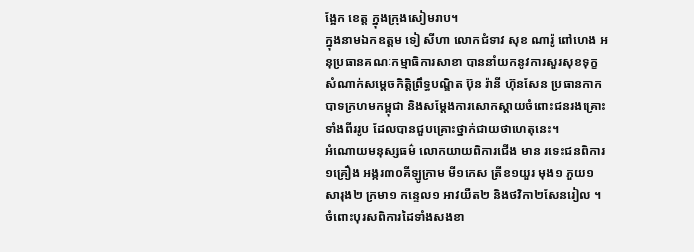ង្អែក ខេត្ត ក្នុងក្រុងសៀមរាប។
ក្នុងនាមឯកឧត្តម ទៀ សីហា លោកជំទាវ សុខ ណារ៉ូ ពៅហេង អនុប្រធានគណៈកម្មាធិការសាខា បាននាំយកនូវការសួរសុខទុក្ខ សំណាក់សម្ដេចកិត្តិព្រឹទ្ធបណ្ឌិត ប៊ុន រ៉ានី ហ៊ុនសែន ប្រធានកាកបាទក្រហមកម្ពុជា និងសម្ដែងការសោកស្ដាយចំពោះជនរងគ្រោះទាំងពីររូប ដែលបានជួបគ្រោះថ្នាក់ជាយថាហេតុនេះ។
អំណោយមនុស្សធម៌ លោកយាយពិការជើង មាន រទេះជនពិការ ១គ្រឿង អង្ករ៣០គីឡូក្រាម មី១កេស ត្រីខ១យួរ មុង១ ភួយ១ សារុង២ ក្រមា១ កន្ទេល១ អាវយឺត២ និងថវិកា២សែនរៀល ។
ចំពោះបុរសពិការដៃទាំងសងខា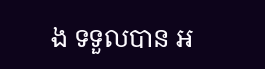ង ទទួលបាន អ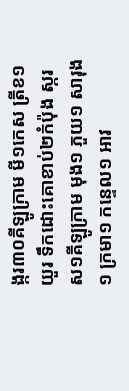ង្ករ៣០គីឡូក្រាម មី១កេស ត្រីខ១យួរ ទឹកដោះគោខាប់២កំប៉ុង ស្ករស១គីឡូក្រាម មុង១ ភួយ១ សារុង១ ក្រមា១ កន្ទេល១ អាវ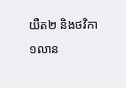យឺត២ និងថវិកា១លាន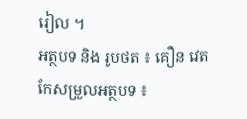រៀល ។
អត្ថបទ និង រូបថត ៖ គឿន វេត
កែសម្រួលអត្ថបទ ៖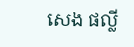សេង ផល្លី